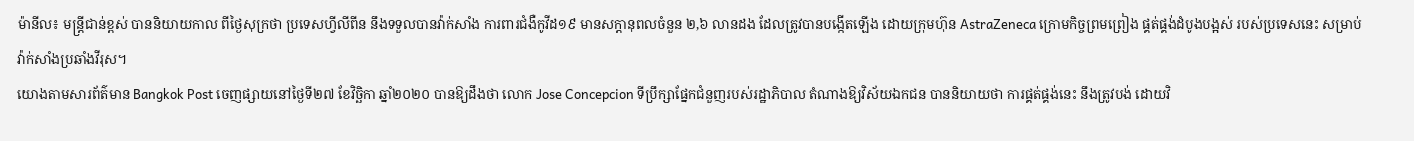ម៉ានីល៖ មន្ត្រីជាន់ខ្ពស់ បាននិយាយកាល ពីថ្ងៃសុក្រថា ប្រទេសហ្វីលីពីន នឹងទទួលបានវ៉ាក់សាំង ការពារជំងឺកូវីដ១៩ មានសក្តានុពលចំនួន ២,៦ លានដង ដែលត្រូវបានបង្កើតឡើង ដោយក្រុមហ៊ុន AstraZeneca ក្រោមកិច្ចព្រមព្រៀង ផ្គត់ផ្គង់ដំបូងបង្អស់ របស់ប្រទេសនេះ សម្រាប់វ៉ាក់សាំងប្រឆាំងវីរុស។
យោងតាមសារព័ត៌មាន Bangkok Post ចេញផ្សាយនៅថ្ងៃទី២៧ ខែវិច្ឆិកា ឆ្នាំ២០២០ បានឱ្យដឹងថា លោក Jose Concepcion ទីប្រឹក្សាផ្នែកជំនួញរបស់រដ្ឋាភិបាល តំណាងឱ្យវិស័យឯកជន បាននិយាយថា ការផ្គត់ផ្គង់នេះ នឹងត្រូវបង់ ដោយវិ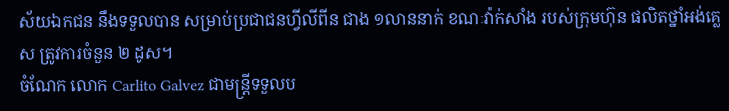ស័យឯកជន នឹងទទួលបាន សម្រាប់ប្រជាជនហ្វីលីពីន ជាង ១លាននាក់ ខណៈវ៉ាក់សាំង របស់ក្រុមហ៊ុន ផលិតថ្នាំអង់គ្លេស ត្រូវការចំនួន ២ ដូស។
ចំណែក លោក Carlito Galvez ជាមន្ដ្រីទទួលប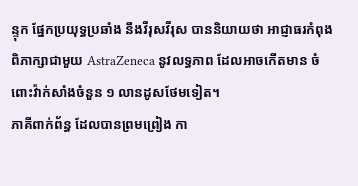ន្ទុក ផ្នែកប្រយុទ្ធប្រឆាំង នឹងវីរុសវីរុស បាននិយាយថា អាជ្ញាធរកំពុងពិភាក្សាជាមួយ AstraZeneca នូវលទ្ធភាព ដែលអាចកើតមាន ចំពោះវ៉ាក់សាំងចំនួន ១ លានដូសថែមទៀត។
ភាគីពាក់ព័ន្ធ ដែលបានព្រមព្រៀង កា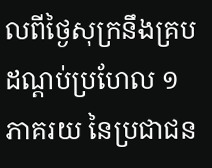លពីថ្ងៃសុក្រនឹងគ្របដណ្ដប់ប្រហែល ១ ភាគរយ នៃប្រជាជន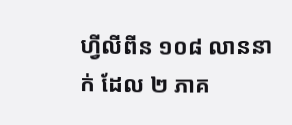ហ្វីលីពីន ១០៨ លាននាក់ ដែល ២ ភាគ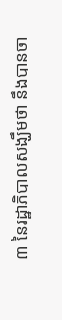៣ នៃរដ្ឋាភិបាលសង្ឃឹមថា នឹងបានចា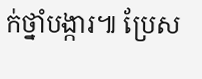ក់ថ្នាំបង្ការ៕ ប្រែស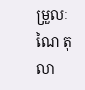ម្រួលៈ ណៃ តុលា